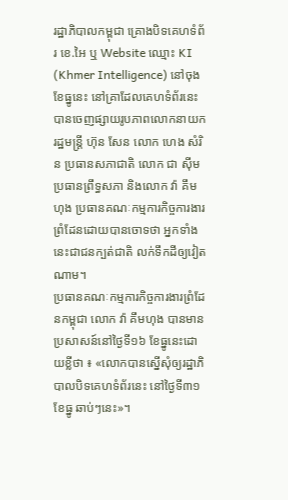រដ្ឋាភិបាលកម្ពុជា គ្រោងបិទគេហទំព័រ ខេ.អៃ ឬ Website ឈ្មោះ KI (Khmer Intelligence) នៅចុងខែធ្នូនេះ នៅគ្រាដែលគេហទំព័រនេះបានចេញផ្សាយរូបភាពលោកនាយករដ្ឋមន្ត្រី ហ៊ុន សែន លោក ហេង សំរិន ប្រធានសភាជាតិ លោក ជា ស៊ីម ប្រធានព្រឹទ្ធសភា និងលោក វ៉ា គឹមហុង ប្រធានគណៈកម្មការកិច្ចការងារព្រំដែនដោយបានចោទថា អ្នកទាំងនេះជាជនក្បត់ជាតិ លក់ទឹកដីឲ្យវៀតណាម។
ប្រធានគណៈកម្មការកិច្ចការងារព្រំដែនកម្ពុជា លោក វ៉ា គឹមហុង បានមានប្រសាសន៍នៅថ្ងៃទី១៦ ខែធ្នូនេះដោយខ្លីថា ៖ «លោកបានស្នើសុំឲ្យរដ្ឋាភិបាលបិទគេហទំព័រនេះ នៅថ្ងៃទី៣១ ខែធ្នូ ឆាប់ៗនេះ»។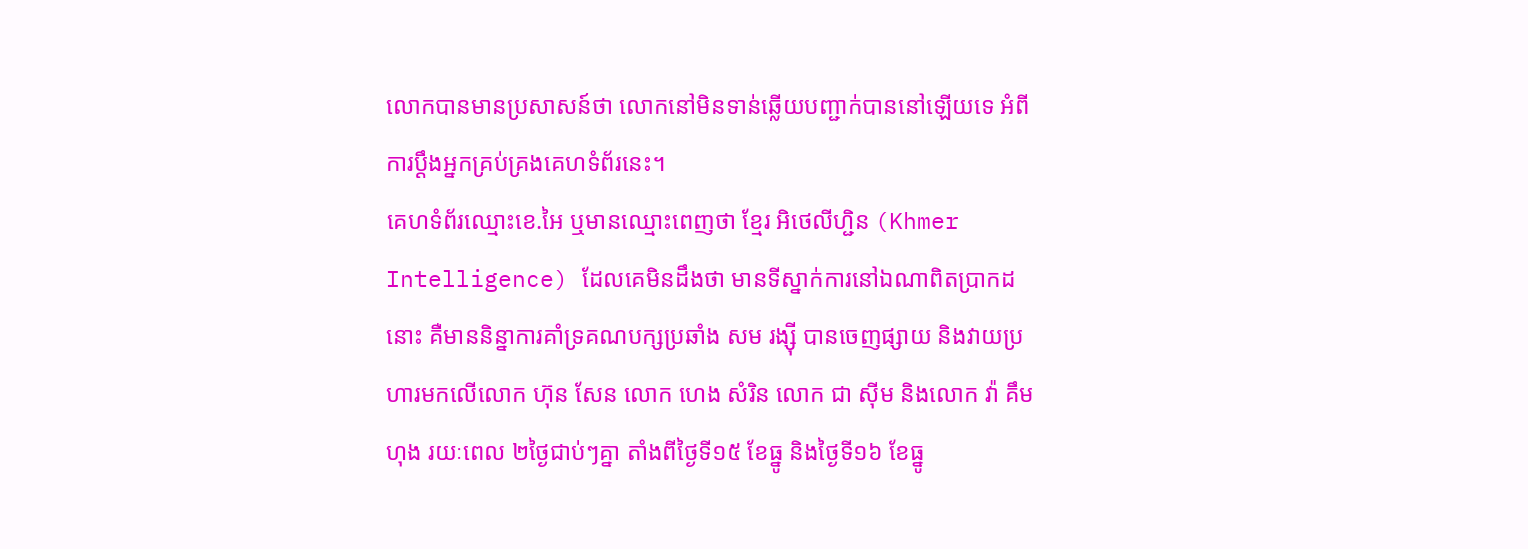លោកបានមានប្រសាសន៍ថា លោកនៅមិនទាន់ឆ្លើយបញ្ជាក់បាននៅឡើយទេ អំពីការប្ដឹងអ្នកគ្រប់គ្រងគេហទំព័រនេះ។
គេហទំព័រឈ្មោះខេ.អៃ ឬមានឈ្មោះពេញថា ខ្មែរ អិថេលីហ្ជិន (Khmer Intelligence) ដែលគេមិនដឹងថា មានទីស្នាក់ការនៅឯណាពិតប្រាកដនោះ គឺមាននិន្នាការគាំទ្រគណបក្សប្រឆាំង សម រង្ស៊ី បានចេញផ្សាយ និងវាយប្រហារមកលើលោក ហ៊ុន សែន លោក ហេង សំរិន លោក ជា ស៊ីម និងលោក វ៉ា គឹមហុង រយៈពេល ២ថ្ងៃជាប់ៗគ្នា តាំងពីថ្ងៃទី១៥ ខែធ្នូ និងថ្ងៃទី១៦ ខែធ្នូ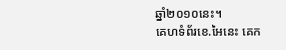ឆ្នាំ២០១០នេះ។
គេហទំព័រខេ.អៃនេះ គេក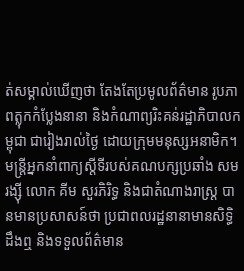ត់សម្គាល់ឃើញថា តែងតែប្រមូលព័ត៌មាន រូបភាពត្លុកកំប្លែងនានា និងកំណាព្យរិះគន់រដ្ឋាភិបាលកម្ពុជា ជារៀងរាល់ថ្ងៃ ដោយក្រុមមនុស្សអនាមិក។
មន្ត្រីអ្នកនាំពាក្យស្ដីទីរបស់គណបក្សប្រឆាំង សម រង្ស៊ី លោក គីម សួរភិរិទ្ធ និងជាតំណាងរាស្ត្រ បានមានប្រសាសន៍ថា ប្រជាពលរដ្ឋនានាមានសិទ្ធិដឹងឮ និងទទួលព័ត៌មាន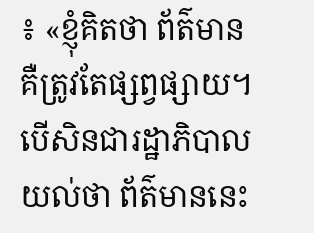៖ «ខ្ញុំគិតថា ព័ត៌មានគឺត្រូវតែផ្សព្វផ្សាយ។ បើសិនជារដ្ឋាភិបាលយល់ថា ព័ត៌មាននេះ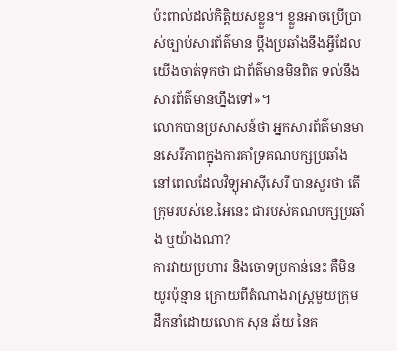ប៉ះពាល់ដល់កិត្តិយសខ្លួន។ ខ្លួនអាចប្រើប្រាស់ច្បាប់សារព័ត៌មាន ប្ដឹងប្រឆាំងនឹងអ្វីដែលយើងចាត់ទុកថា ជាព័ត៌មានមិនពិត ទល់នឹងសារព័ត៌មានហ្នឹងទៅ»។
លោកបានប្រសាសន៍ថា អ្នកសារព័ត៌មានមានសេរីភាពក្នុងការគាំទ្រគណបក្សប្រឆាំង នៅពេលដែលវិទ្យុអាស៊ីសេរី បានសួរថា តើក្រុមរបស់ខេ.អៃនេះ ជារបស់គណបក្សប្រឆាំង ឬយ៉ាងណា?
ការវាយប្រហារ និងចោទប្រកាន់នេះ គឺមិនយូរប៉ុន្មាន ក្រោយពីតំណាងរាស្ត្រមួយក្រុម ដឹកនាំដោយលោក សុន ឆ័យ នៃគ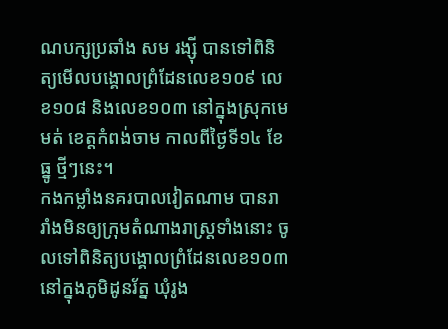ណបក្សប្រឆាំង សម រង្ស៊ី បានទៅពិនិត្យមើលបង្គោលព្រំដែនលេខ១០៩ លេខ១០៨ និងលេខ១០៣ នៅក្នុងស្រុកមេមត់ ខេត្តកំពង់ចាម កាលពីថ្ងៃទី១៤ ខែធ្នូ ថ្មីៗនេះ។
កងកម្លាំងនគរបាលវៀតណាម បានរារាំងមិនឲ្យក្រុមតំណាងរាស្ត្រទាំងនោះ ចូលទៅពិនិត្យបង្គោលព្រំដែនលេខ១០៣ នៅក្នុងភូមិដូនរ័ត្ន ឃុំរូង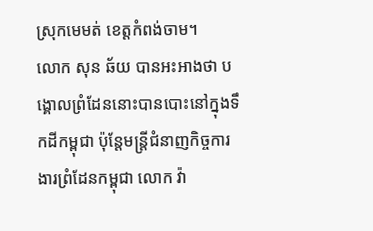ស្រុកមេមត់ ខេត្តកំពង់ចាម។
លោក សុន ឆ័យ បានអះអាងថា បង្គោលព្រំដែននោះបានបោះនៅក្នុងទឹកដីកម្ពុជា ប៉ុន្តែមន្ត្រីជំនាញកិច្ចការងារព្រំដែនកម្ពុជា លោក វ៉ា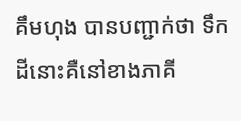គឹមហុង បានបញ្ជាក់ថា ទឹកដីនោះគឺនៅខាងភាគី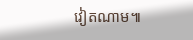វៀតណាម៕